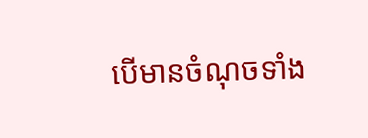បើមានចំណុចទាំង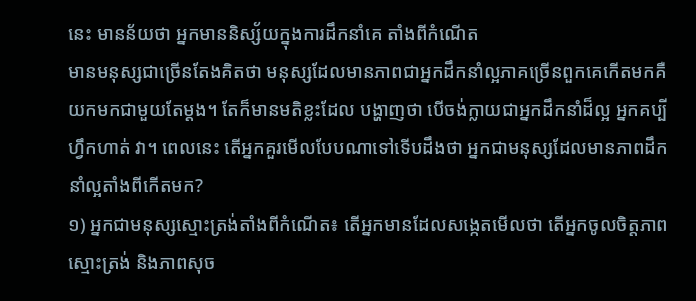នេះ មានន័យថា អ្នកមាននិស្ស័យក្នុងការដឹកនាំគេ តាំងពីកំណើត
មានមនុស្សជាច្រើនតែងគិតថា មនុស្សដែលមានភាពជាអ្នកដឹកនាំល្អភាគច្រើនពួកគេកើតមកគឺយកមកជាមួយតែម្ដង។ តែក៏មានមតិខ្លះដែល បង្ហាញថា បើចង់ក្លាយជាអ្នកដឹកនាំដ៏ល្អ អ្នកគប្បីហ្វឹកហាត់ វា។ ពេលនេះ តើអ្នកគួរមើលបែបណាទៅទើបដឹងថា អ្នកជាមនុស្សដែលមានភាពដឹកនាំល្អតាំងពីកើតមក?
១) អ្នកជាមនុស្សស្មោះត្រង់តាំងពីកំណើត៖ តើអ្នកមានដែលសង្កេតមើលថា តើអ្នកចូលចិត្តភាពស្មោះត្រង់ និងភាពសុច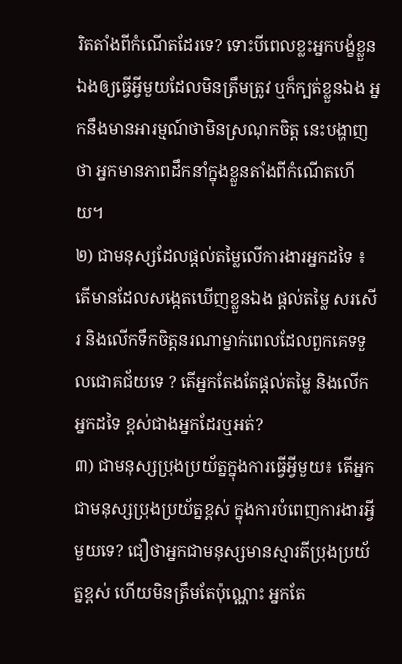រិតតាំងពីកំណើតដែរទេ? ទោះបីពេលខ្លះអ្នកបង្ខំខ្លួនឯងឲ្យធ្វើអ្វីមួយដែលមិនត្រឹមត្រូវ ឬក៏ក្បត់ខ្លួនឯង អ្នកនឹងមានអារម្មណ៍ថាមិនស្រណុកចិត្ត នេះបង្ហាញថា អ្នកមានភាពដឹកនាំក្នុងខ្លួនតាំងពីកំណើតហើយ។
២) ជាមនុស្សដែលផ្ដល់តម្លៃលើការងារអ្នកដទៃ ៖ តើមានដែលសង្កេតឃើញខ្លួនឯង ផ្ដល់តម្លៃ សរសើរ និងលើកទឹកចិត្តនរណាម្នាក់ពេលដែលពួកគេទទួលជោគជ័យទេ ? តើអ្នកតែងតែផ្ដល់តម្លៃ និងលើកអ្នកដទៃ ខ្ពស់ជាងអ្នកដែរឬអត់?
៣) ជាមនុស្សប្រុងប្រយ័ត្នក្នុងការធ្វើអ្វីមួយ៖ តើអ្នកជាមនុស្សប្រុងប្រយ័ត្នខ្ពស់ ក្នុងការបំពេញការងារអ្វីមួយទេ? ជឿថាអ្នកជាមនុស្សមានស្មារតីប្រុងប្រយ័ត្នខ្ពស់ ហើយមិនត្រឹមតែប៉ុណ្ណោះ អ្នកតែ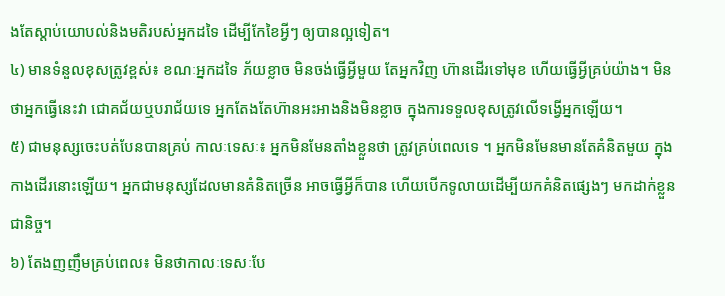ងតែស្ដាប់យោបល់និងមតិរបស់អ្នកដទៃ ដើម្បីកែខៃអ្វីៗ ឲ្យបានល្អទៀត។
៤) មានទំនួលខុសត្រូវខ្ពស់៖ ខណៈអ្នកដទៃ ភ័យខ្លាច មិនចង់ធ្វើអ្វីមួយ តែអ្នកវិញ ហ៊ានដើរទៅមុខ ហើយធ្វើអ្វីគ្រប់យ៉ាង។ មិនថាអ្នកធ្វើនេះវា ជោគជ័យឬបរាជ័យទេ អ្នកតែងតែហ៊ានអះអាងនិងមិនខ្លាច ក្នុងការទទួលខុសត្រូវលើទង្វើអ្នកឡើយ។
៥) ជាមនុស្សចេះបត់បែនបានគ្រប់ កាលៈទេសៈ៖ អ្នកមិនមែនតាំងខ្លួនថា ត្រូវគ្រប់ពេលទេ ។ អ្នកមិនមែនមានតែគំនិតមួយ ក្នុងកាងដើរនោះឡើយ។ អ្នកជាមនុស្សដែលមានគំនិតច្រើន អាចធ្វើអ្វីក៏បាន ហើយបើកទូលាយដើម្បីយកគំនិតផ្សេងៗ មកដាក់ខ្លួនជានិច្ច។
៦) តែងញញឹមគ្រប់ពេល៖ មិនថាកាលៈទេសៈបែ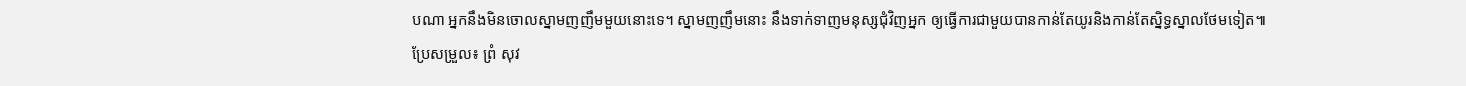បណា អ្នកនឹងមិនចោលស្នាមញញឹមមួយនោះទេ។ ស្នាមញញឹមនោះ នឹងទាក់ទាញមនុស្សជុំវិញអ្នក ឲ្យធ្វើការជាមួយបានកាន់តែយូរនិងកាន់តែស្និទ្ធស្នាលថែមទៀត៕
ប្រែសម្រួល៖ ព្រំ សុវ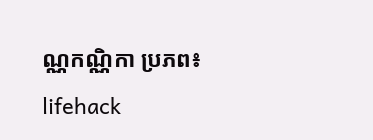ណ្ណកណ្ណិកា ប្រភព៖ lifehack